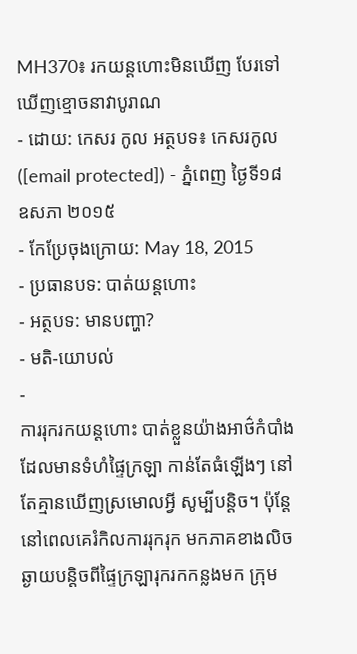MH370៖ រកយន្ដហោះមិនឃើញ បែរទៅឃើញខ្មោចនាវាបូរាណ
- ដោយ: កេសរ កូល អត្ថបទ៖ កេសរកូល ([email protected]) - ភ្នំពេញ ថ្ងៃទី១៨ ឧសភា ២០១៥
- កែប្រែចុងក្រោយ: May 18, 2015
- ប្រធានបទ: បាត់យន្ដហោះ
- អត្ថបទ: មានបញ្ហា?
- មតិ-យោបល់
-
ការរុករកយន្ដហោះ បាត់ខ្លួនយ៉ាងអាថ៌កំបាំង ដែលមានទំហំផ្ទៃក្រឡា កាន់តែធំឡើងៗ នៅតែគ្មានឃើញស្រមោលអ្វី សូម្បីបន្តិច។ ប៉ុន្តែនៅពេលគេរំកិលការរុករុក មកភាគខាងលិច ឆ្ងាយបន្តិចពីផ្ទៃក្រឡារុករកកន្លងមក ក្រុម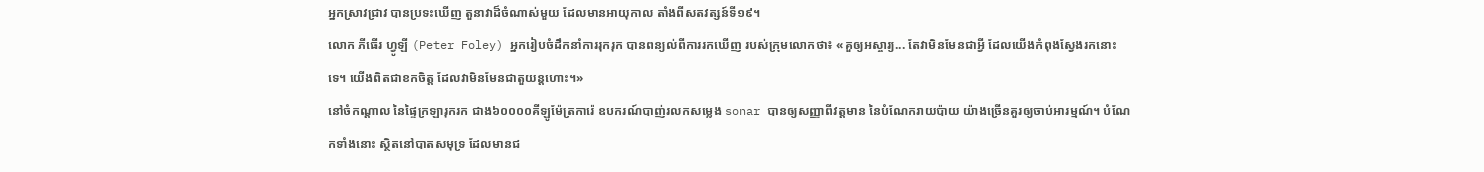អ្នកស្រាវជ្រាវ បានប្រទះឃើញ តួនាវាដ៏ចំណាស់មួយ ដែលមានអាយុកាល តាំងពីសតវត្សន៍ទី១៩។
លោក ភីធើរ ហ្វូឡី (Peter Foley) អ្នករៀបចំដឹកនាំការរុករុក បានពន្យល់ពីការរកឃើញ របស់ក្រុមលោកថា៖ «គួឲ្យអស្ចារ្យ... តែវាមិនមែនជាអ្វី ដែលយើងកំពុងស្វែងរកនោះទេ។ យើងពិតជាខកចិត្ត ដែលវាមិនមែនជាតួយន្ដហោះ។»
នៅចំកណ្ដាល នៃផ្ទៃក្រឡារុករក ជាង៦០០០០គីឡូម៉ែត្រការ៉េ ឧបករណ៍បាញ់រលកសម្លេង sonar បានឲ្យសញ្ញាពីវត្តមាន នៃបំណែករាយប៉ាយ យ៉ាងច្រើនគួរឲ្យចាប់អារម្មណ៍។ បំណែកទាំងនោះ ស្ថិតនៅបាតសមុទ្រ ដែលមានជ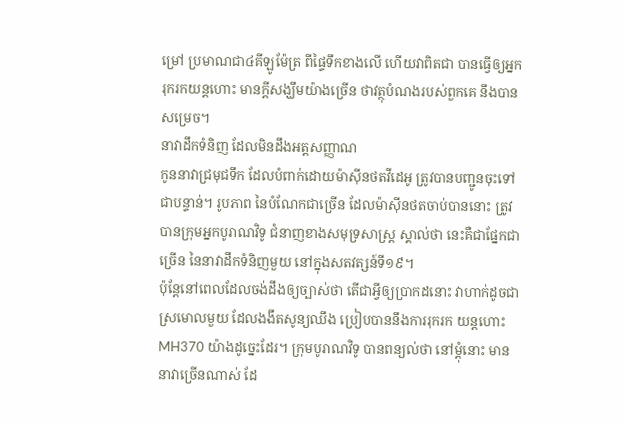ម្រៅ ប្រមាណជា៤គីឡូម៉ែត្រ ពីផ្ទៃទឹកខាងលើ ហើយវាពិតជា បានធ្វើឲ្យអ្នករុករកយន្ដហោះ មានក្ដីសង្ឃឹមយ៉ាងច្រើន ថាវត្ថុបំណងរបស់ពួកគេ នឹងបានសម្រេច។
នាវាដឹកទំនិញ ដែលមិនដឹងអត្តសញ្ញាណ
កូននាវាជ្រមុជទឹក ដែលបំពាក់ដោយម៉ាស៊ីនថតវីដេអូ ត្រូវបានបញ្ជូនចុះទៅជាបន្ទាន់។ រូបភាព នៃបំណែកជាច្រើន ដែលម៉ាស៊ីនថតចាប់បាននោះ ត្រូវបានក្រុមអ្នកបូរាណវិទូ ជំនាញខាងសមុទ្រសាស្ត្រ ស្គាល់ថា នេះគឺជាផ្នែកជាច្រើន នៃនាវាដឹកទំនិញមួយ នៅក្នុងសតវត្សន៍ទី១៩។
ប៉ុន្តែនៅពេលដែលចង់ដឹងឲ្យច្បាស់ថា តើជាអ្វីឲ្យប្រាកដនោះ វាហាក់ដូចជាស្រមោលមួយ ដែលងងឹតសូន្យឈឹង ប្រៀបបាននឹងការរុករក យន្ដហោះ MH370 យ៉ាងដូច្នេះដែរ។ ក្រុមបូរាណវិទូ បានពន្យល់ថា នៅម្ដុំនោះ មាននាវាច្រើនណាស់ ដែ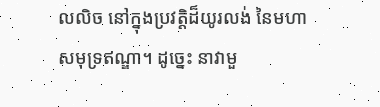លលិច នៅក្នុងប្រវត្តិដ៏យូរលង់ នៃមហាសមុទ្រឥណ្ឌា។ ដូច្នេះ នាវាមួ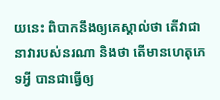យនេះ ពិបាកនឹងឲ្យគេស្គាល់ថា តើវាជានាវារបស់នរណា និងថា តើមានហេតុភេទអ្វី បានជាធ្វើឲ្យ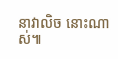នាវាលិច នោះណាស់៕